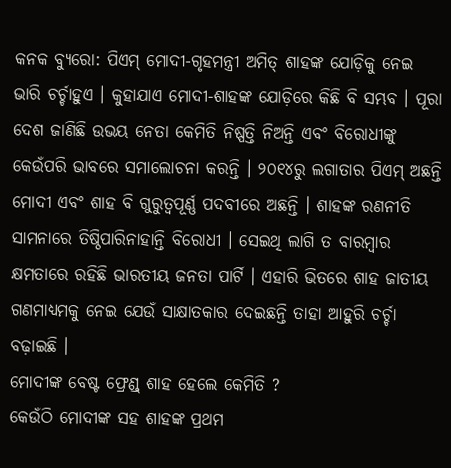କନକ ବ୍ୟୁରୋ: ପିଏମ୍ ମୋଦୀ-ଗୃହମନ୍ତ୍ରୀ ଅମିତ୍ ଶାହଙ୍କ ଯୋଡ଼ିକୁ ନେଇ ଭାରି ଚର୍ଚ୍ଚାହୁଏ । କୁହାଯାଏ ମୋଦୀ-ଶାହଙ୍କ ଯୋଡ଼ିରେ କିଛି ବି ସମ୍ଭବ । ପୂରା ଦେଶ ଜାଣିଛି ଉଭୟ ନେତା କେମିତି ନିଷ୍ପତ୍ତି ନିଅନ୍ତି ଏବଂ ବିରୋଧୀଙ୍କୁ କେଉଁପରି ଭାବରେ ସମାଲୋଚନା କରନ୍ତି । ୨୦୧୪ରୁ ଲଗାତାର ପିଏମ୍ ଅଛନ୍ତି ମୋଦୀ ଏବଂ ଶାହ ବି ଗୁରୁତ୍ବପୂର୍ଣ୍ଣ ପଦବୀରେ ଅଛନ୍ତି । ଶାହଙ୍କ ରଣନୀତି ସାମନାରେ ତିଷ୍ଠିପାରିନାହାନ୍ତି ବିରୋଧୀ । ସେଇଥି ଲାଗି ତ ବାରମ୍ବାର କ୍ଷମତାରେ ରହିଛି ଭାରତୀୟ ଜନତା ପାର୍ଟି । ଏହାରି ଭିତରେ ଶାହ ଜାତୀୟ ଗଣମାଧ୍ୟମକୁ ନେଇ ଯେଉଁ ସାକ୍ଷାତକାର ଦେଇଛନ୍ତି ତାହା ଆହୁରି ଚର୍ଚ୍ଚା ବଢ଼ାଇଛି ।
ମୋଦୀଙ୍କ ବେଷ୍ଟ ଫ୍ରେଣ୍ଡ୍ ଶାହ ହେଲେ କେମିତି ?
କେଉଁଠି ମୋଦୀଙ୍କ ସହ ଶାହଙ୍କ ପ୍ରଥମ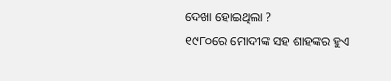ଦେଖା ହୋଇଥିଲା ?
୧୯୮୦ରେ ମୋଦୀଙ୍କ ସହ ଶାହଙ୍କର ହୁଏ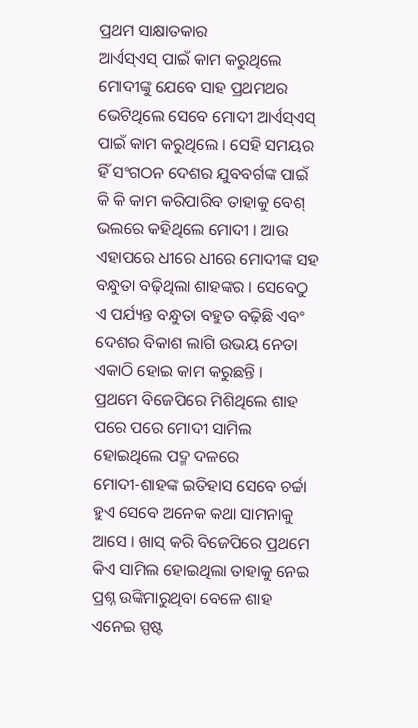ପ୍ରଥମ ସାକ୍ଷାତକାର
ଆର୍ଏସ୍ଏସ୍ ପାଇଁ କାମ କରୁଥିଲେ
ମୋଦୀଙ୍କୁ ଯେବେ ସାହ ପ୍ରଥମଥର ଭେଟିଥିଲେ ସେବେ ମୋଦୀ ଆର୍ଏସ୍ଏସ୍ ପାଇଁ କାମ କରୁଥିଲେ । ସେହି ସମୟର ହିଁ ସଂଗଠନ ଦେଶର ଯୁବବର୍ଗଙ୍କ ପାଇଁ କି କି କାମ କରିପାରିବ ତାହାକୁ ବେଶ୍ ଭଲରେ କହିଥିଲେ ମୋଦୀ । ଆଉ ଏହାପରେ ଧୀରେ ଧୀରେ ମୋଦୀଙ୍କ ସହ ବନ୍ଧୁତା ବଢ଼ିଥିଲା ଶାହଙ୍କର । ସେବେଠୁ ଏ ପର୍ଯ୍ୟନ୍ତ ବନ୍ଧୁତା ବହୁତ ବଢ଼ିଛି ଏବଂ ଦେଶର ବିକାଶ ଲାଗି ଉଭୟ ନେତା ଏକାଠି ହୋଇ କାମ କରୁଛନ୍ତି ।
ପ୍ରଥମେ ବିଜେପିରେ ମିଶିଥିଲେ ଶାହ
ପରେ ପରେ ମୋଦୀ ସାମିଲ ହୋଇଥିଲେ ପଦ୍ମ ଦଳରେ
ମୋଦୀ-ଶାହଙ୍କ ଇତିହାସ ସେବେ ଚର୍ଚ୍ଚା ହୁଏ ସେବେ ଅନେକ କଥା ସାମନାକୁ ଆସେ । ଖାସ୍ କରି ବିଜେପିରେ ପ୍ରଥମେ କିଏ ସାମିଲ ହୋଇଥିଲା ତାହାକୁ ନେଇ ପ୍ରଶ୍ନ ଉଙ୍କିମାରୁଥିବା ବେଳେ ଶାହ ଏନେଇ ସ୍ପଷ୍ଟ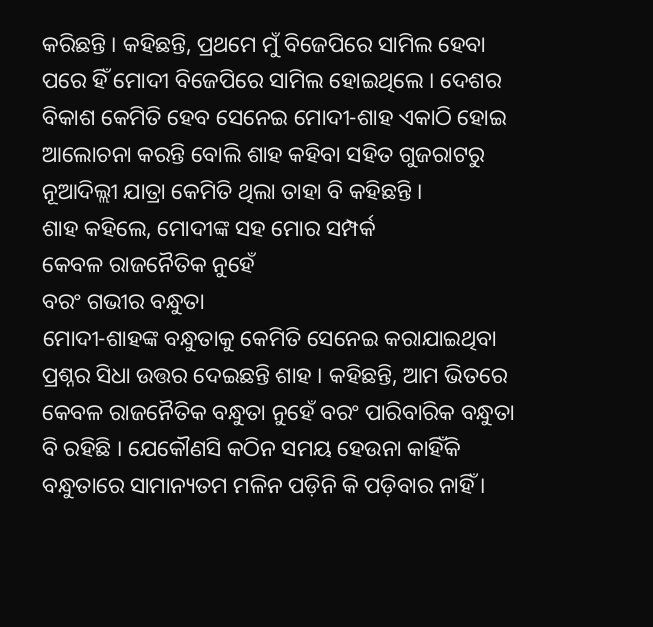କରିଛନ୍ତି । କହିଛନ୍ତି, ପ୍ରଥମେ ମୁଁ ବିଜେପିରେ ସାମିଲ ହେବା ପରେ ହିଁ ମୋଦୀ ବିଜେପିରେ ସାମିଲ ହୋଇଥିଲେ । ଦେଶର ବିକାଶ କେମିତି ହେବ ସେନେଇ ମୋଦୀ-ଶାହ ଏକାଠି ହୋଇ ଆଲୋଚନା କରନ୍ତି ବୋଲି ଶାହ କହିବା ସହିତ ଗୁଜରାଟରୁ ନୂଆଦିଲ୍ଲୀ ଯାତ୍ରା କେମିତି ଥିଲା ତାହା ବି କହିଛନ୍ତି ।
ଶାହ କହିଲେ, ମୋଦୀଙ୍କ ସହ ମୋର ସମ୍ପର୍କ
କେବଳ ରାଜନୈତିକ ନୁହେଁ
ବରଂ ଗଭୀର ବନ୍ଧୁତା
ମୋଦୀ-ଶାହଙ୍କ ବନ୍ଧୁତାକୁ କେମିତି ସେନେଇ କରାଯାଇଥିବା ପ୍ରଶ୍ନର ସିଧା ଉତ୍ତର ଦେଇଛନ୍ତି ଶାହ । କହିଛନ୍ତି, ଆମ ଭିତରେ କେବଳ ରାଜନୈତିକ ବନ୍ଧୁତା ନୁହେଁ ବରଂ ପାରିବାରିକ ବନ୍ଧୁତା ବି ରହିଛି । ଯେକୌଣସି କଠିନ ସମୟ ହେଉନା କାହିଁକି ବନ୍ଧୁତାରେ ସାମାନ୍ୟତମ ମଳିନ ପଡ଼ିନି କି ପଡ଼ିବାର ନାହିଁ ।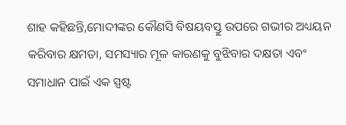ଶାହ କହିଛନ୍ତି,ମୋଦୀଙ୍କର କୌଣସି ବିଷୟବସ୍ତୁ ଉପରେ ଗଭୀର ଅଧ୍ୟୟନ କରିବାର କ୍ଷମତା, ସମସ୍ୟାର ମୂଳ କାରଣକୁ ବୁଝିବାର ଦକ୍ଷତା ଏବଂ ସମାଧାନ ପାଇଁ ଏକ ସ୍ପଷ୍ଟ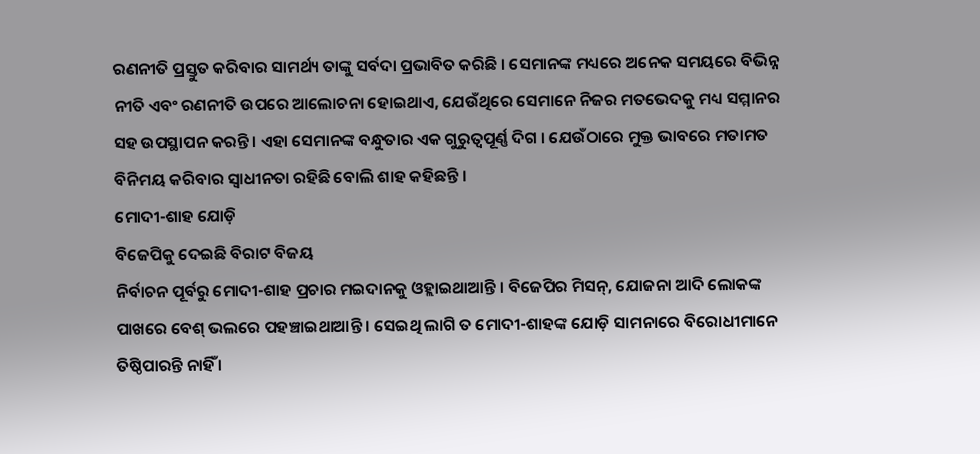ରଣନୀତି ପ୍ରସ୍ତୁତ କରିବାର ସାମର୍ଥ୍ୟ ତାଙ୍କୁ ସର୍ବଦା ପ୍ରଭାବିତ କରିଛି । ସେମାନଙ୍କ ମଧ୍ୟରେ ଅନେକ ସମୟରେ ବିଭିନ୍ନ ନୀତି ଏବଂ ରଣନୀତି ଉପରେ ଆଲୋଚନା ହୋଇଥାଏ, ଯେଉଁଥିରେ ସେମାନେ ନିଜର ମତଭେଦକୁ ମଧ୍ୟ ସମ୍ମାନର ସହ ଉପସ୍ଥାପନ କରନ୍ତି । ଏହା ସେମାନଙ୍କ ବନ୍ଧୁତାର ଏକ ଗୁରୁତ୍ୱପୂର୍ଣ୍ଣ ଦିଗ । ଯେଉଁଠାରେ ମୁକ୍ତ ଭାବରେ ମତାମତ ବିନିମୟ କରିବାର ସ୍ୱାଧୀନତା ରହିଛି ବୋଲି ଶାହ କହିଛନ୍ତି ।
ମୋଦୀ-ଶାହ ଯୋଡ଼ି
ବିଜେପିକୁ ଦେଇଛି ବିରାଟ ବିଜୟ
ନିର୍ବାଚନ ପୂର୍ବରୁ ମୋଦୀ-ଶାହ ପ୍ରଚାର ମଇଦାନକୁ ଓହ୍ଲାଇଥାଆନ୍ତି । ବିଜେପିର ମିସନ୍, ଯୋଜନା ଆଦି ଲୋକଙ୍କ ପାଖରେ ବେଶ୍ ଭଲରେ ପହଞ୍ଚାଇଥାଆନ୍ତି । ସେଇଥି ଲାଗି ତ ମୋଦୀ-ଶାହଙ୍କ ଯୋଡ଼ି ସାମନାରେ ବିରୋଧୀମାନେ ତିଷ୍ଠିପାରନ୍ତି ନାହିଁ ।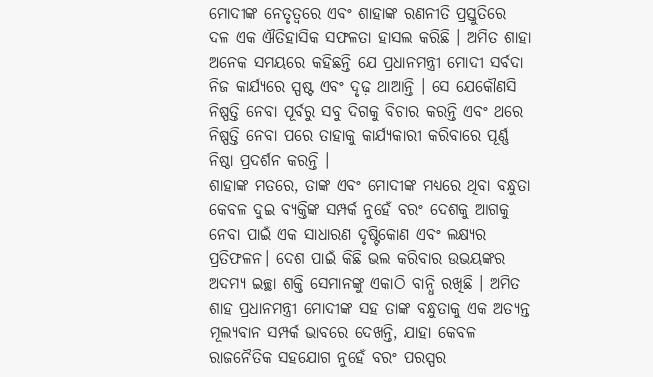ମୋଦୀଙ୍କ ନେତୃତ୍ୱରେ ଏବଂ ଶାହାଙ୍କ ରଣନୀତି ପ୍ରସ୍ତୁତିରେ ଦଳ ଏକ ଐତିହାସିକ ସଫଳତା ହାସଲ କରିଛି । ଅମିତ ଶାହା ଅନେକ ସମୟରେ କହିଛନ୍ତି ଯେ ପ୍ରଧାନମନ୍ତ୍ରୀ ମୋଦୀ ସର୍ବଦା ନିଜ କାର୍ଯ୍ୟରେ ସ୍ପଷ୍ଟ ଏବଂ ଦୃଢ଼ ଥାଆନ୍ତି । ସେ ଯେକୌଣସି ନିଷ୍ପତ୍ତି ନେବା ପୂର୍ବରୁ ସବୁ ଦିଗକୁ ବିଚାର କରନ୍ତି ଏବଂ ଥରେ ନିଷ୍ପତ୍ତି ନେବା ପରେ ତାହାକୁ କାର୍ଯ୍ୟକାରୀ କରିବାରେ ପୂର୍ଣ୍ଣ ନିଷ୍ଠା ପ୍ରଦର୍ଶନ କରନ୍ତି ।
ଶାହାଙ୍କ ମତରେ, ତାଙ୍କ ଏବଂ ମୋଦୀଙ୍କ ମଧ୍ୟରେ ଥିବା ବନ୍ଧୁତା କେବଳ ଦୁଇ ବ୍ୟକ୍ତିଙ୍କ ସମ୍ପର୍କ ନୁହେଁ ବରଂ ଦେଶକୁ ଆଗକୁ ନେବା ପାଇଁ ଏକ ସାଧାରଣ ଦୃଷ୍ଟିକୋଣ ଏବଂ ଲକ୍ଷ୍ୟର ପ୍ରତିଫଳନ। ଦେଶ ପାଇଁ କିଛି ଭଲ କରିବାର ଉଭୟଙ୍କର ଅଦମ୍ୟ ଇଚ୍ଛା ଶକ୍ତି ସେମାନଙ୍କୁ ଏକାଠି ବାନ୍ଧି ରଖିଛି । ଅମିତ ଶାହ ପ୍ରଧାନମନ୍ତ୍ରୀ ମୋଦୀଙ୍କ ସହ ତାଙ୍କ ବନ୍ଧୁତାକୁ ଏକ ଅତ୍ୟନ୍ତ ମୂଲ୍ୟବାନ ସମ୍ପର୍କ ଭାବରେ ଦେଖନ୍ତି, ଯାହା କେବଳ ରାଜନୈତିକ ସହଯୋଗ ନୁହେଁ ବରଂ ପରସ୍ପର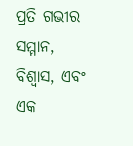ପ୍ରତି ଗଭୀର ସମ୍ମାନ, ବିଶ୍ୱାସ, ଏବଂ ଏକ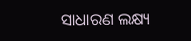ସାଧାରଣ ଲକ୍ଷ୍ୟ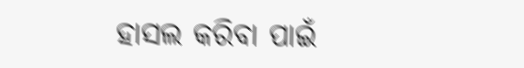ହାସଲ କରିବା ପାଇଁ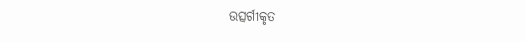ଉତ୍ସର୍ଗୀକୃତ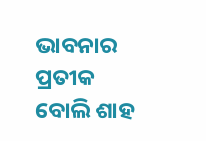ଭାବନାର ପ୍ରତୀକ ବୋଲି ଶାହ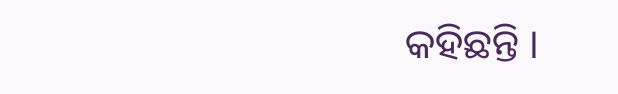କହିଛନ୍ତି ।